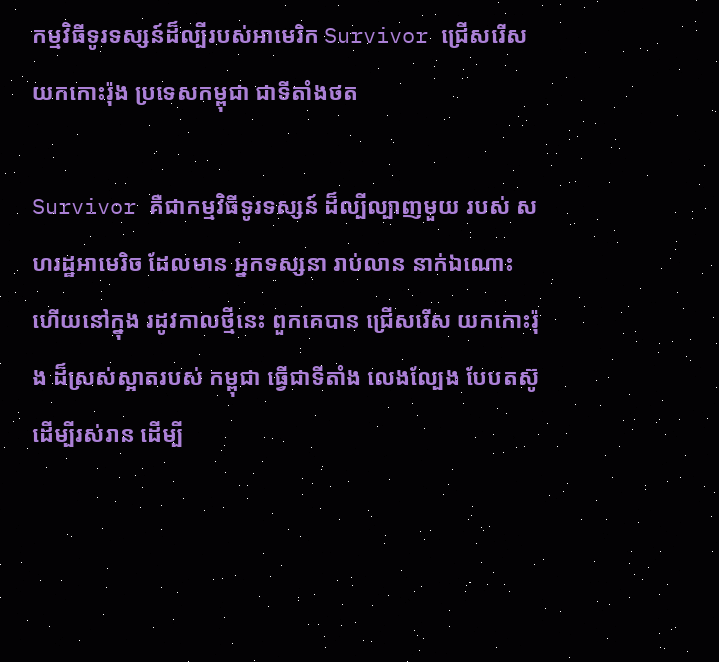កម្មវិធីទូរទស្សន៍ដ៏ល្បីរបស់អាមេរិក Survivor ជ្រើសរើសយកកោះរ៉ុង ប្រទេសកម្ពុជា ជាទីតាំងថត

Survivor គឺជាកម្មវិធីទូរទស្សន៍ ដ៏ល្បីល្បាញមួយ របស់ សហរដ្ឋអាមេរិច ដែលមាន អ្នកទស្សនា រាប់លាន នាក់ឯណោះ ហើយនៅក្នុង រដូវកាលថ្មីនេះ ពួកគេបាន ជ្រើសរើស យកកោះរ៉ុង ដ៏ស្រស់ស្អាតរបស់ កម្ពុជា ធ្វើជាទីតាំង លេងល្បែង បែបតស៊ូ ដើម្បីរស់រាន ដើម្បី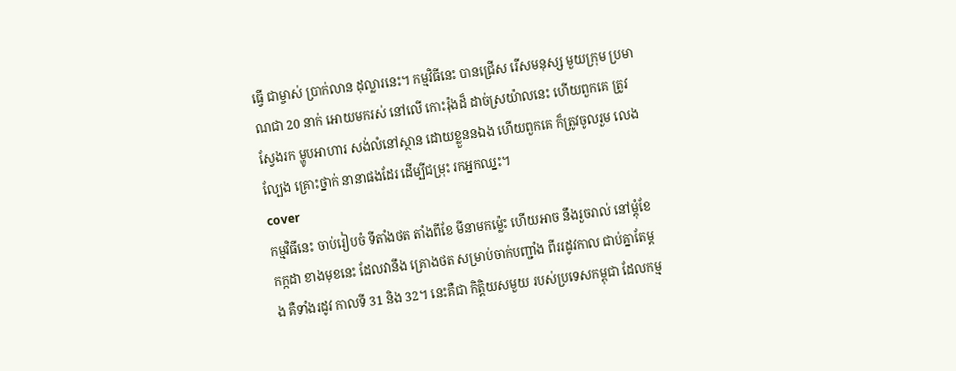ធ្វើ ជាម្ចាស់ ប្រាក់លាន ដុល្លារនេះ។ កម្មវិធីនេះ បានជ្រើស រើសមនុស្ស មួយក្រុម ប្រមាណជា 20 នាក់ អោយមករស់ នៅលើ កោះរ៉ុងដ៏ ដាច់ស្រយ៉ាលនេះ ហើយពួកគេ ត្រូវស្វែងរក ម្ហូបអាហារ សង់លំនៅស្ថាន ដោយខ្លួននឯង ហើយពួកគេ ក៏ត្រូវចូលរួម លេងល្បែង គ្រោះថ្នាក់ នានាផងដែរ ដើម្បីជម្រុះ រកអ្នកឈ្នះ។
cover
កម្មវិធីនេះ ចាប់រៀបចំ ទីតាំងថត តាំងពីខែ មីនាមកម្ល៉េះ ហើយអាច នឹងរួចរាល់ នៅម្តុំខែកក្កដា ខាងមុខនេះ ដែលវានឹង គ្រោងថត សម្រាប់ចាក់បញ្ជាំង ពីររដូវកាល ជាប់គ្នាតែម្តង គឺទាំងរដូវ កាលទី 31 និង 32។ នេះគឺជា កិត្តិយសមួយ របស់ប្រទេសកម្ពុជា ដែលកម្ម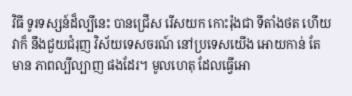វិធី ទូរទស្សន៍ដ៏ល្បីនេះ បានជ្រើស រើសយក កោះរ៉ុងជា ទីតាំងថត ហើយវាក៏ នឹងជួយជំរុញ វិស័យទេសចរណ៍ នៅប្រទេសយើង អោយកាន់ តែមាន ភាពល្បីល្បាញ ផងដែរ។ មូលហេតុ ដែលធ្វើអោ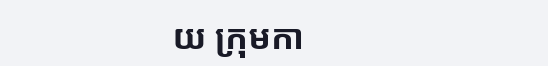យ ក្រុមកា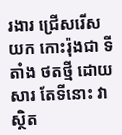រងារ ជ្រើសរើសយក កោះរ៉ុងជា ទីតាំង ថតថ្មី ដោយសារ តែទីនោះ វាស្ថិត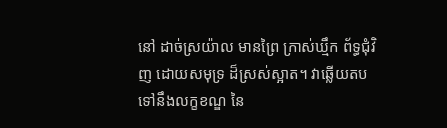នៅ ដាច់ស្រយ៉ាល មានព្រៃ ក្រាស់ឃ្មឹក ព័ទ្ធជុំវិញ ដោយសមុទ្រ ដ៏ស្រស់ស្អាត។ វាឆ្លើយតប ទៅនឹងលក្ខខណ្ឌ នៃ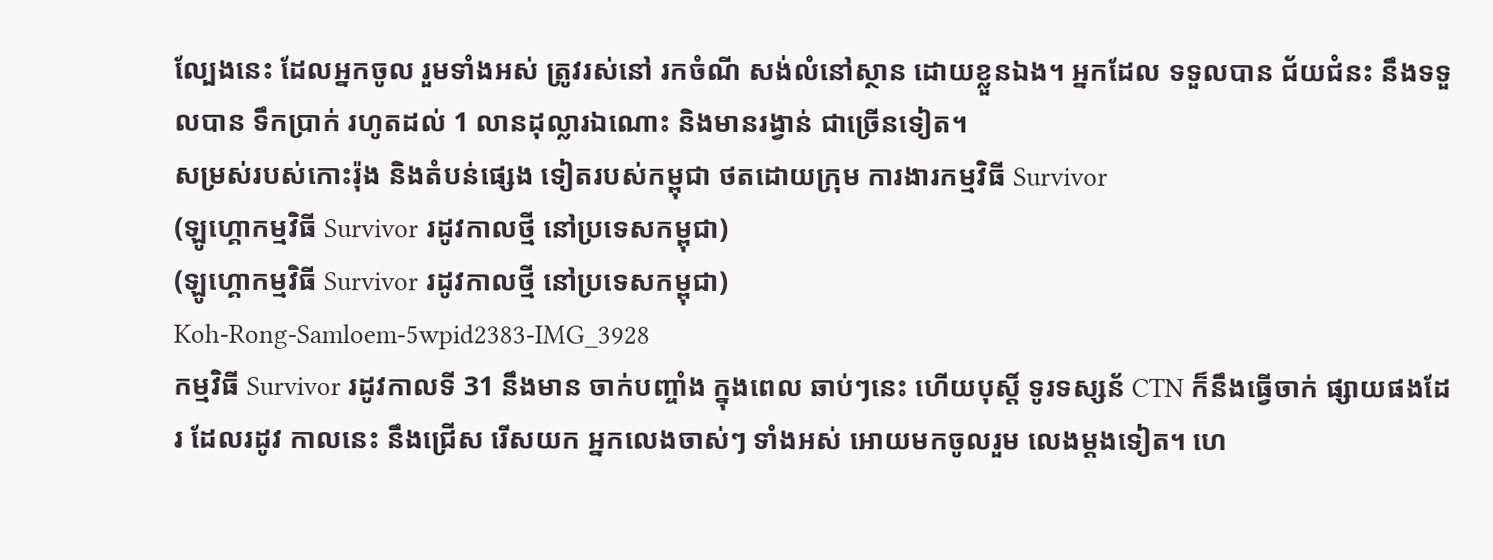ល្បែងនេះ ដែលអ្នកចូល រួមទាំងអស់ ត្រូវរស់នៅ រកចំណី សង់លំនៅស្ថាន ដោយខ្លួនឯង។ អ្នកដែល ទទួលបាន ជ័យជំនះ នឹងទទួលបាន ទឹកប្រាក់ រហូតដល់ 1 លានដុល្លារឯណោះ និងមានរង្វាន់ ជាច្រើនទៀត។
សម្រស់របស់កោះរ៉ុង និងតំបន់ផ្សេង ទៀតរបស់កម្ពុជា ថតដោយក្រុម ការងារកម្មវិធី Survivor
(ឡូហ្គោកម្មវិធី Survivor រដូវកាលថ្មី នៅប្រទេសកម្ពុជា)
(ឡូហ្គោកម្មវិធី Survivor រដូវកាលថ្មី នៅប្រទេសកម្ពុជា)
Koh-Rong-Samloem-5wpid2383-IMG_3928
កម្មវិធី Survivor រដូវកាលទី 31 នឹងមាន ចាក់បញ្ចាំង ក្នុងពេល ឆាប់ៗនេះ ហើយបុស្តិ៍ ទូរទស្សន័ CTN ក៏នឹងធ្វើចាក់ ផ្សាយផងដែរ ដែលរដូវ កាលនេះ នឹងជ្រើស រើសយក អ្នកលេងចាស់ៗ ទាំងអស់ អោយមកចូលរួម លេងម្តងទៀត។ ហេ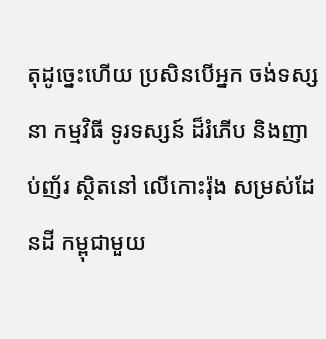តុដូច្នេះហើយ ប្រសិនបើអ្នក ចង់ទស្សនា កម្មវិធី ទូរទស្សន៍ ដ៏រំភើប និងញាប់ញ័រ ស្ថិតនៅ លើកោះរ៉ុង សម្រស់ដែនដី កម្ពុជាមួយ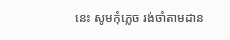នេះ សូមកុំភ្លេច រង់ចាំតាមដាន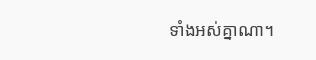ទាំងអស់គ្នាណា។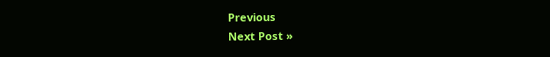Previous
Next Post »